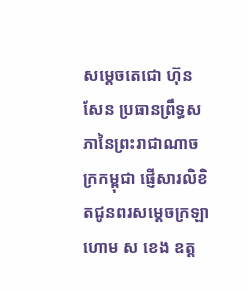សម្តេចតេជោ ហ៊ុន សែន ប្រធានព្រឹទ្ធសភានៃព្រះរាជាណាចក្រកម្ពុជា ផ្ញើសារលិខិតជូនពរសម្ដេចក្រឡាហោម ស ខេង ឧត្ត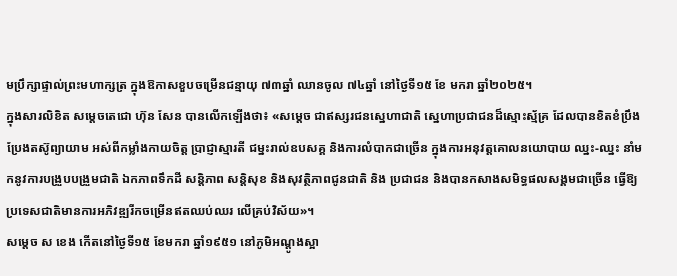មប្រឹក្សាផ្ទាល់ព្រះមហាក្សត្រ ក្នុងឱកាសខួបចម្រើនជន្មាយុ ៧៣ឆ្នាំ ឈានចូល ៧៤ឆ្នាំ នៅថ្ងៃទី១៥ ខែ មករា ឆ្នាំ២០២៥។
ក្នុងសារលិខិត សម្តេចតេជោ ហ៊ុន សែន បានលើកឡើងថា៖ «សម្តេច ជាឥស្សរជនស្នេហាជាតិ ស្នេហាប្រជាជនដ៏ស្មោះស្ម័គ្រ ដែលបានខិតខំប្រឹងប្រែងតស៊ូព្យាយាម អស់ពីកម្លាំងកាយចិត្ត ប្រាជ្ញាស្មារតី ជម្នះរាល់ឧបសគ្គ និងការលំបាកជាច្រើន ក្នុងការអនុវត្តគោលនយោបាយ ឈ្នះ-ឈ្នះ នាំមកនូវការបង្រួបបង្រួមជាតិ ឯកភាពទឹកដី សន្តិភាព សន្តិសុខ និងសុវត្ថិភាពជូនជាតិ និង ប្រជាជន និងបានកសាងសមិទ្ធផលសង្គមជាច្រើន ធ្វើឱ្យប្រទេសជាតិមានការអភិវឌ្ឍរីកចម្រើនឥតឈប់ឈរ លើគ្រប់វិស័យ»។
សម្ដេច ស ខេង កើតនៅថ្ងៃទី១៥ ខែមករា ឆ្នាំ១៩៥១ នៅភូមិអណ្តូងស្អា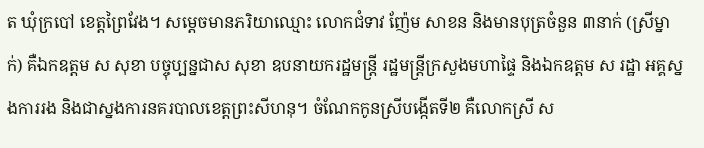ត ឃុំក្របៅ ខេត្តព្រៃវែង។ សម្ដេចមានភរិយាឈ្មោះ លោកជំទាវ ញ៉ែម សាខន និងមានបុត្រចំនួន ៣នាក់ (ស្រីម្នាក់) គឺឯកឧត្តម ស សុខា បច្ចុប្បន្នជាស សុខា ឧបនាយករដ្ឋមន្រ្តី រដ្ឋមន្រ្តីក្រសួងមហាផ្ទៃ និងឯកឧត្តម ស រដ្ឋា អគ្គស្នងការរង និងជាស្នងការនគរបាលខេត្តព្រះសីហនុ។ ចំណែកកូនស្រីបង្កើតទី២ គឺលោកស្រី ស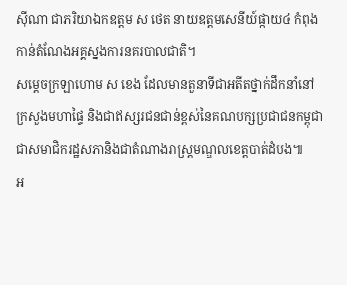ស៊ីណា ជាភរិយាឯកឧត្តម ស ថេត នាយឧត្តមសេនីយ៍ផ្កាយ៤ កំពុងកាន់តំណែងអគ្គស្នងការនគរបាលជាតិ។
សម្តេចក្រឡាហោម ស ខេង ដែលមានតួនាទីជាអតីតថ្នាក់ដឹកនាំនៅក្រសួងមហាផ្ទៃ និងជាឥស្សរជនជាន់ខ្ពស់នៃគណបក្សប្រជាជនកម្ពុជា ជាសមាជិករដ្ឋសភានិងជាតំណាងរាស្រ្តមណ្ឌលខេត្តបាត់ដំបង៕
អ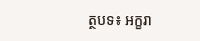ត្ថបទ៖ អក្ខរា